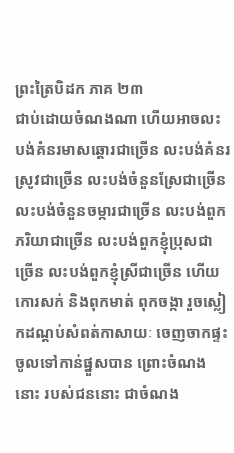ព្រះត្រៃបិដក ភាគ ២៣
ជាប់ដោយចំណងណា ហើយអាចលះបង់គំនរមាសឆ្តោរជាច្រើន លះបង់គំនរស្រូវជាច្រើន លះបង់ចំនួនស្រែជាច្រើន លះបង់ចំនួនចម្ការជាច្រើន លះបង់ពួកភរិយាជាច្រើន លះបង់ពួកខ្ញុំប្រុសជាច្រើន លះបង់ពួកខ្ញុំស្រីជាច្រើន ហើយកោរសក់ និងពុកមាត់ ពុកចង្កា រួចស្លៀកដណ្តប់សំពត់កាសាយៈ ចេញចាកផ្ទះ ចូលទៅកាន់ផ្នួសបាន ព្រោះចំណងនោះ របស់ជននោះ ជាចំណង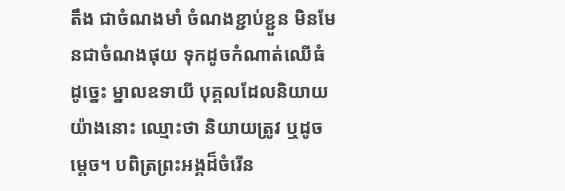តឹង ជាចំណងមាំ ចំណងខ្ជាប់ខ្ជួន មិនមែនជាចំណងផុយ ទុកដូចកំណាត់ឈើធំ ដូច្នេះ ម្នាលឧទាយី បុគ្គលដែលនិយាយយ៉ាងនោះ ឈ្មោះថា និយាយត្រូវ ឬដូចម្តេច។ បពិត្រព្រះអង្គដ៏ចំរើន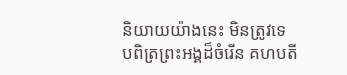និយាយយ៉ាងនេះ មិនត្រូវទេ បពិត្រព្រះអង្គដ៏ចំរើន គហបតី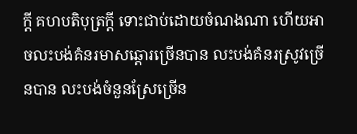ក្តី គហបតិបុត្រក្តី ទោះជាប់ដោយចំណងណា ហើយអាចលះបង់គំនរមាសឆ្តោរច្រើនបាន លះបង់គំនរស្រូវច្រើនបាន លះបង់ចំនួនស្រែច្រើន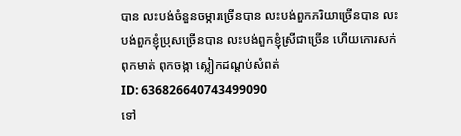បាន លះបង់ចំនួនចម្ការច្រើនបាន លះបង់ពួកភរិយាច្រើនបាន លះបង់ពួកខ្ញុំប្រុសច្រើនបាន លះបង់ពួកខ្ញុំស្រីជាច្រើន ហើយកោរសក់ ពុកមាត់ ពុកចង្កា ស្លៀកដណ្តប់សំពត់
ID: 636826640743499090
ទៅ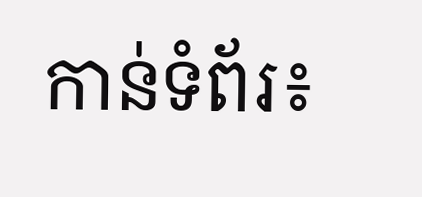កាន់ទំព័រ៖